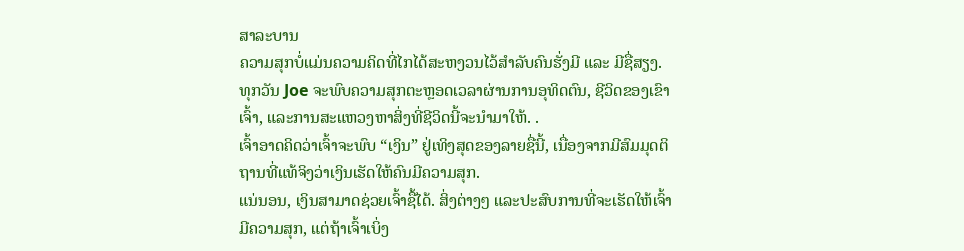ສາລະບານ
ຄວາມສຸກບໍ່ແມ່ນຄວາມຄິດທີ່ໄກໄດ້ສະຫງວນໄວ້ສຳລັບຄົນຮັ່ງມີ ແລະ ມີຊື່ສຽງ.
ທຸກວັນ Joe ຈະພົບຄວາມສຸກຕະຫຼອດເວລາຜ່ານການອຸທິດຕົນ, ຊີວິດຂອງເຂົາເຈົ້າ, ແລະການສະແຫວງຫາສິ່ງທີ່ຊີວິດນີ້ຈະນໍາມາໃຫ້. .
ເຈົ້າອາດຄິດວ່າເຈົ້າຈະພົບ “ເງິນ” ຢູ່ເທິງສຸດຂອງລາຍຊື່ນີ້, ເນື່ອງຈາກມີສົມມຸດຕິຖານທີ່ແທ້ຈິງວ່າເງິນເຮັດໃຫ້ຄົນມີຄວາມສຸກ.
ແນ່ນອນ, ເງິນສາມາດຊ່ວຍເຈົ້າຊື້ໄດ້. ສິ່ງຕ່າງໆ ແລະປະສົບການທີ່ຈະເຮັດໃຫ້ເຈົ້າມີຄວາມສຸກ, ແຕ່ຖ້າເຈົ້າເບິ່ງ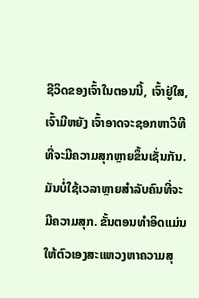ຊີວິດຂອງເຈົ້າໃນຕອນນີ້, ເຈົ້າຢູ່ໃສ, ເຈົ້າມີຫຍັງ ເຈົ້າອາດຈະຊອກຫາວິທີທີ່ຈະມີຄວາມສຸກຫຼາຍຂຶ້ນເຊັ່ນກັນ.
ມັນບໍ່ໃຊ້ເວລາຫຼາຍສຳລັບຄົນທີ່ຈະ ມີຄວາມສຸກ. ຂັ້ນຕອນທຳອິດແມ່ນໃຫ້ຕົວເອງສະແຫວງຫາຄວາມສຸ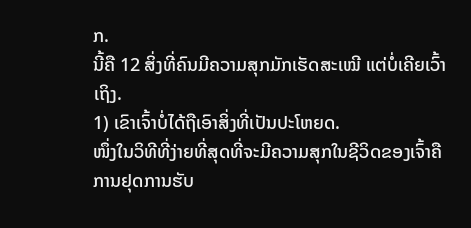ກ.
ນີ້ຄື 12 ສິ່ງທີ່ຄົນມີຄວາມສຸກມັກເຮັດສະເໝີ ແຕ່ບໍ່ເຄີຍເວົ້າເຖິງ.
1) ເຂົາເຈົ້າບໍ່ໄດ້ຖືເອົາສິ່ງທີ່ເປັນປະໂຫຍດ.
ໜຶ່ງໃນວິທີທີ່ງ່າຍທີ່ສຸດທີ່ຈະມີຄວາມສຸກໃນຊີວິດຂອງເຈົ້າຄືການຢຸດການຮັບ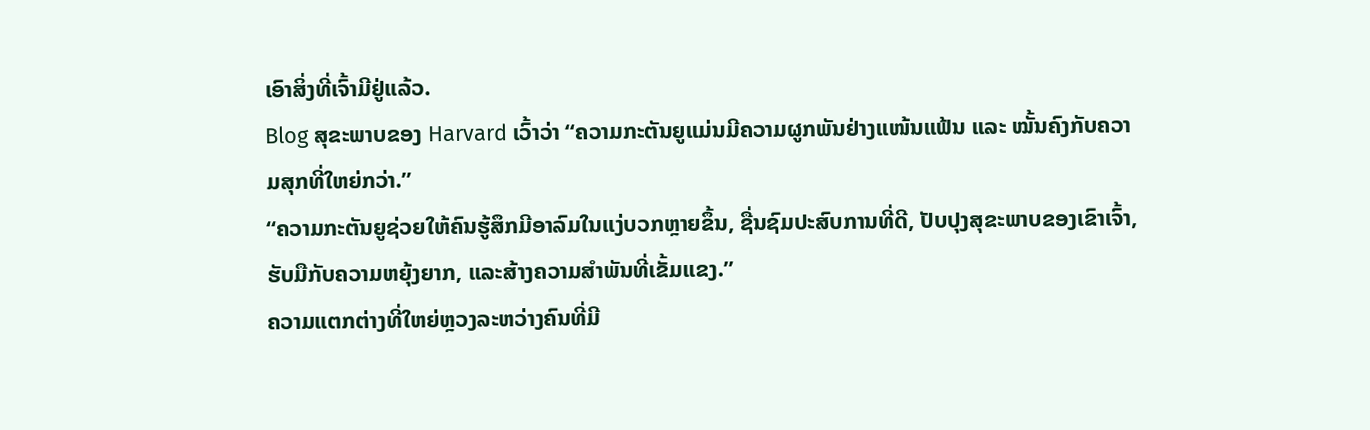ເອົາສິ່ງທີ່ເຈົ້າມີຢູ່ແລ້ວ.
Blog ສຸຂະພາບຂອງ Harvard ເວົ້າວ່າ “ຄວາມກະຕັນຍູແມ່ນມີຄວາມຜູກພັນຢ່າງແໜ້ນແຟ້ນ ແລະ ໝັ້ນຄົງກັບຄວາມສຸກທີ່ໃຫຍ່ກວ່າ.”
“ຄວາມກະຕັນຍູຊ່ວຍໃຫ້ຄົນຮູ້ສຶກມີອາລົມໃນແງ່ບວກຫຼາຍຂຶ້ນ, ຊື່ນຊົມປະສົບການທີ່ດີ, ປັບປຸງສຸຂະພາບຂອງເຂົາເຈົ້າ, ຮັບມືກັບຄວາມຫຍຸ້ງຍາກ, ແລະສ້າງຄວາມສໍາພັນທີ່ເຂັ້ມແຂງ.”
ຄວາມແຕກຕ່າງທີ່ໃຫຍ່ຫຼວງລະຫວ່າງຄົນທີ່ມີ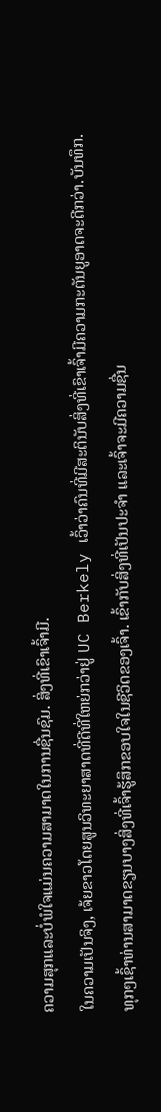ຄວາມສຸກແລະບໍ່ພໍໃຈແມ່ນຄວາມສາມາດໃນການຊື່ນຊົມ. ສິ່ງທີ່ເຂົາເຈົ້າມີ.
ໃນຄວາມເປັນຈິງ, ເຈ້ຍຂາວໂດຍສູນວິທະຍາສາດທີ່ດີທີ່ໃຫຍ່ກວ່າຢູ່ UC Berkely ເວົ້າວ່າຄົນທີ່ມີສະຕິນັບສິ່ງທີ່ເຂົາເຈົ້າມີຄວາມກະຕັນຍູອາດຈະດີກວ່າ.ບັນທຶກ.
ທຸກໆເຊົ້າທ່ານສາມາດຂຽນບາງສິ່ງທີ່ເຈົ້າຮູ້ສຶກຂອບໃຈໃນຊີວິດຂອງເຈົ້າ. ເຂົ້າກັບສິ່ງທີ່ເປັນປະຈຳ ແລະເຈົ້າຈະມີຄວາມຊື່ນ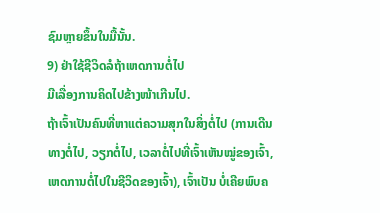ຊົມຫຼາຍຂຶ້ນໃນມື້ນັ້ນ.
9) ຢ່າໃຊ້ຊີວິດລໍຖ້າເຫດການຕໍ່ໄປ
ມີເລື່ອງການຄິດໄປຂ້າງໜ້າເກີນໄປ.
ຖ້າເຈົ້າເປັນຄົນທີ່ຫາແຕ່ຄວາມສຸກໃນສິ່ງຕໍ່ໄປ (ການເດີນທາງຕໍ່ໄປ, ວຽກຕໍ່ໄປ, ເວລາຕໍ່ໄປທີ່ເຈົ້າເຫັນໝູ່ຂອງເຈົ້າ, ເຫດການຕໍ່ໄປໃນຊີວິດຂອງເຈົ້າ), ເຈົ້າເປັນ ບໍ່ເຄີຍພົບຄ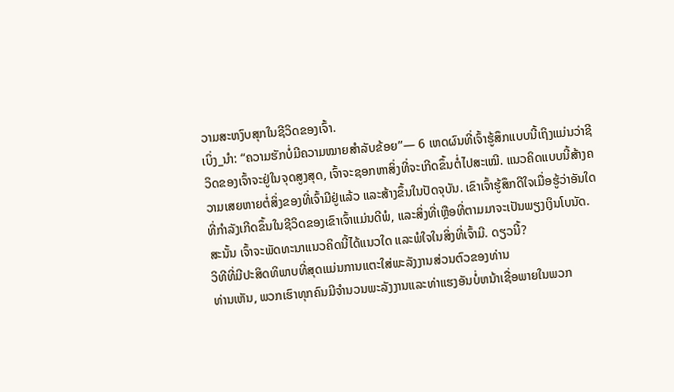ວາມສະຫງົບສຸກໃນຊີວິດຂອງເຈົ້າ.
ເບິ່ງ_ນຳ: “ຄວາມຮັກບໍ່ມີຄວາມໝາຍສຳລັບຂ້ອຍ”— 6 ເຫດຜົນທີ່ເຈົ້າຮູ້ສຶກແບບນີ້ເຖິງແມ່ນວ່າຊີວິດຂອງເຈົ້າຈະຢູ່ໃນຈຸດສູງສຸດ, ເຈົ້າຈະຊອກຫາສິ່ງທີ່ຈະເກີດຂຶ້ນຕໍ່ໄປສະເໝີ. ແນວຄິດແບບນີ້ສ້າງຄວາມເສຍຫາຍຕໍ່ສິ່ງຂອງທີ່ເຈົ້າມີຢູ່ແລ້ວ ແລະສ້າງຂຶ້ນໃນປັດຈຸບັນ. ເຂົາເຈົ້າຮູ້ສຶກດີໃຈເມື່ອຮູ້ວ່າອັນໃດທີ່ກຳລັງເກີດຂຶ້ນໃນຊີວິດຂອງເຂົາເຈົ້າແມ່ນດີພໍ, ແລະສິ່ງທີ່ເຫຼືອທີ່ຕາມມາຈະເປັນພຽງເງິນໂບນັດ.
ສະນັ້ນ ເຈົ້າຈະພັດທະນາແນວຄິດນີ້ໄດ້ແນວໃດ ແລະພໍໃຈໃນສິ່ງທີ່ເຈົ້າມີ. ດຽວນີ້?
ວິທີທີ່ມີປະສິດທິພາບທີ່ສຸດແມ່ນການແຕະໃສ່ພະລັງງານສ່ວນຕົວຂອງທ່ານ
ທ່ານເຫັນ, ພວກເຮົາທຸກຄົນມີຈໍານວນພະລັງງານແລະທ່າແຮງອັນບໍ່ຫນ້າເຊື່ອພາຍໃນພວກ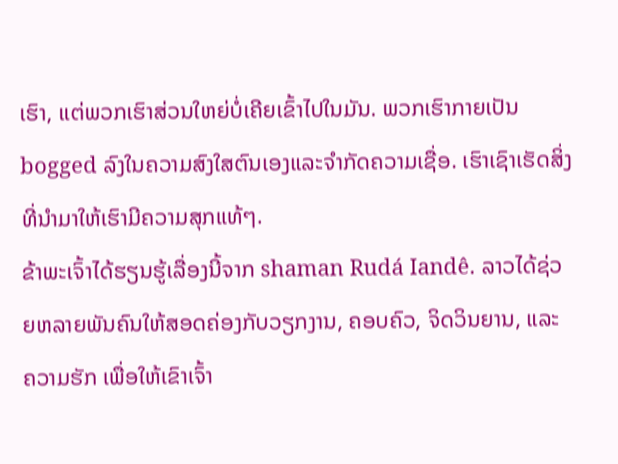ເຮົາ, ແຕ່ພວກເຮົາສ່ວນໃຫຍ່ບໍ່ເຄີຍເຂົ້າໄປໃນມັນ. ພວກເຮົາກາຍເປັນ bogged ລົງໃນຄວາມສົງໃສຕົນເອງແລະຈໍາກັດຄວາມເຊື່ອ. ເຮົາເຊົາເຮັດສິ່ງທີ່ນຳມາໃຫ້ເຮົາມີຄວາມສຸກແທ້ໆ.
ຂ້າພະເຈົ້າໄດ້ຮຽນຮູ້ເລື່ອງນີ້ຈາກ shaman Rudá Iandê. ລາວໄດ້ຊ່ວຍຫລາຍພັນຄົນໃຫ້ສອດຄ່ອງກັບວຽກງານ, ຄອບຄົວ, ຈິດວິນຍານ, ແລະ ຄວາມຮັກ ເພື່ອໃຫ້ເຂົາເຈົ້າ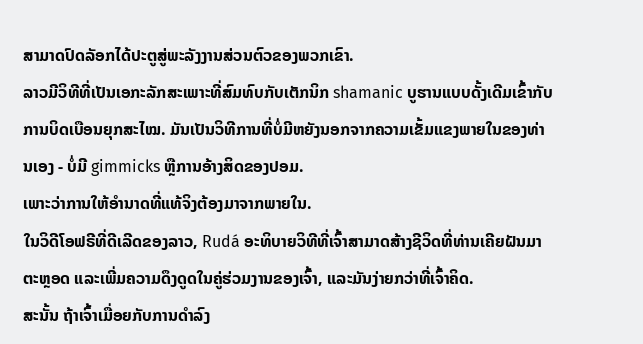ສາມາດປົດລັອກໄດ້ປະຕູສູ່ພະລັງງານສ່ວນຕົວຂອງພວກເຂົາ.
ລາວມີວິທີທີ່ເປັນເອກະລັກສະເພາະທີ່ສົມທົບກັບເຕັກນິກ shamanic ບູຮານແບບດັ້ງເດີມເຂົ້າກັບການບິດເບືອນຍຸກສະໄໝ. ມັນເປັນວິທີການທີ່ບໍ່ມີຫຍັງນອກຈາກຄວາມເຂັ້ມແຂງພາຍໃນຂອງທ່ານເອງ - ບໍ່ມີ gimmicks ຫຼືການອ້າງສິດຂອງປອມ.
ເພາະວ່າການໃຫ້ອຳນາດທີ່ແທ້ຈິງຕ້ອງມາຈາກພາຍໃນ.
ໃນວິດີໂອຟຣີທີ່ດີເລີດຂອງລາວ, Rudá ອະທິບາຍວິທີທີ່ເຈົ້າສາມາດສ້າງຊີວິດທີ່ທ່ານເຄີຍຝັນມາຕະຫຼອດ ແລະເພີ່ມຄວາມດຶງດູດໃນຄູ່ຮ່ວມງານຂອງເຈົ້າ, ແລະມັນງ່າຍກວ່າທີ່ເຈົ້າຄິດ.
ສະນັ້ນ ຖ້າເຈົ້າເມື່ອຍກັບການດຳລົງ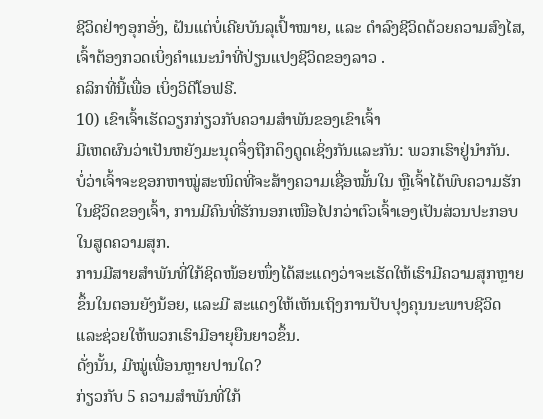ຊີວິດຢ່າງອຸກອັ່ງ, ຝັນແຕ່ບໍ່ເຄີຍບັນລຸເປົ້າໝາຍ, ແລະ ດຳລົງຊີວິດດ້ວຍຄວາມສົງໄສ, ເຈົ້າຕ້ອງກວດເບິ່ງຄຳແນະນຳທີ່ປ່ຽນແປງຊີວິດຂອງລາວ .
ຄລິກທີ່ນີ້ເພື່ອ ເບິ່ງວິດີໂອຟຣີ.
10) ເຂົາເຈົ້າເຮັດວຽກກ່ຽວກັບຄວາມສຳພັນຂອງເຂົາເຈົ້າ
ມີເຫດຜົນວ່າເປັນຫຍັງມະນຸດຈຶ່ງຖືກດຶງດູດເຊິ່ງກັນແລະກັນ: ພວກເຮົາຢູ່ນຳກັນ.
ບໍ່ວ່າເຈົ້າຈະຊອກຫາໝູ່ສະໜິດທີ່ຈະສ້າງຄວາມເຊື່ອໝັ້ນໃນ ຫຼືເຈົ້າໄດ້ພົບຄວາມຮັກໃນຊີວິດຂອງເຈົ້າ, ການມີຄົນທີ່ຮັກນອກເໜືອໄປກວ່າຕົວເຈົ້າເອງເປັນສ່ວນປະກອບໃນສູດຄວາມສຸກ.
ການມີສາຍສຳພັນທີ່ໃກ້ຊິດໜ້ອຍໜຶ່ງໄດ້ສະແດງວ່າຈະເຮັດໃຫ້ເຮົາມີຄວາມສຸກຫຼາຍຂຶ້ນໃນຕອນຍັງນ້ອຍ, ແລະມີ ສະແດງໃຫ້ເຫັນເຖິງການປັບປຸງຄຸນນະພາບຊີວິດ ແລະຊ່ວຍໃຫ້ພວກເຮົາມີອາຍຸຍືນຍາວຂຶ້ນ.
ດັ່ງນັ້ນ, ມີໝູ່ເພື່ອນຫຼາຍປານໃດ?
ກ່ຽວກັບ 5 ຄວາມສຳພັນທີ່ໃກ້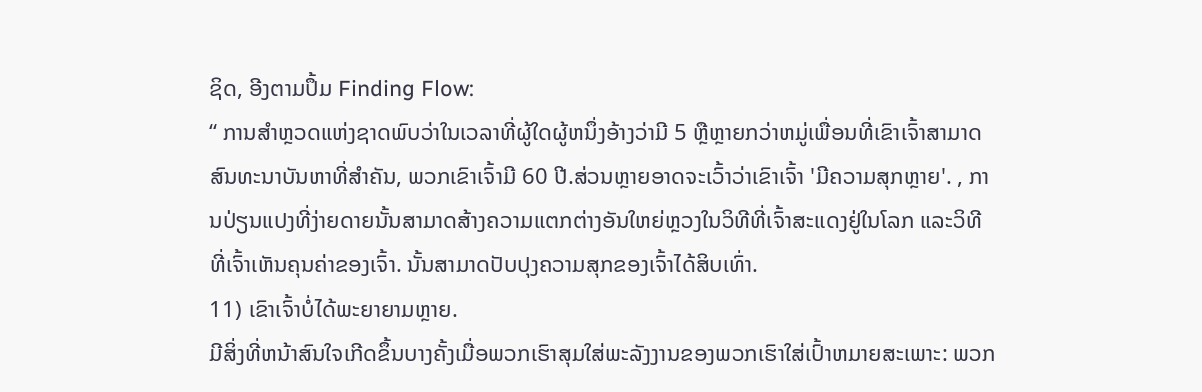ຊິດ, ອີງຕາມປຶ້ມ Finding Flow:
“ ການສໍາຫຼວດແຫ່ງຊາດພົບວ່າໃນເວລາທີ່ຜູ້ໃດຜູ້ຫນຶ່ງອ້າງວ່າມີ 5 ຫຼືຫຼາຍກວ່າຫມູ່ເພື່ອນທີ່ເຂົາເຈົ້າສາມາດສົນທະນາບັນຫາທີ່ສໍາຄັນ, ພວກເຂົາເຈົ້າມີ 60 ປີ.ສ່ວນຫຼາຍອາດຈະເວົ້າວ່າເຂົາເຈົ້າ 'ມີຄວາມສຸກຫຼາຍ'. , ການປ່ຽນແປງທີ່ງ່າຍດາຍນັ້ນສາມາດສ້າງຄວາມແຕກຕ່າງອັນໃຫຍ່ຫຼວງໃນວິທີທີ່ເຈົ້າສະແດງຢູ່ໃນໂລກ ແລະວິທີທີ່ເຈົ້າເຫັນຄຸນຄ່າຂອງເຈົ້າ. ນັ້ນສາມາດປັບປຸງຄວາມສຸກຂອງເຈົ້າໄດ້ສິບເທົ່າ.
11) ເຂົາເຈົ້າບໍ່ໄດ້ພະຍາຍາມຫຼາຍ.
ມີສິ່ງທີ່ຫນ້າສົນໃຈເກີດຂຶ້ນບາງຄັ້ງເມື່ອພວກເຮົາສຸມໃສ່ພະລັງງານຂອງພວກເຮົາໃສ່ເປົ້າຫມາຍສະເພາະ: ພວກ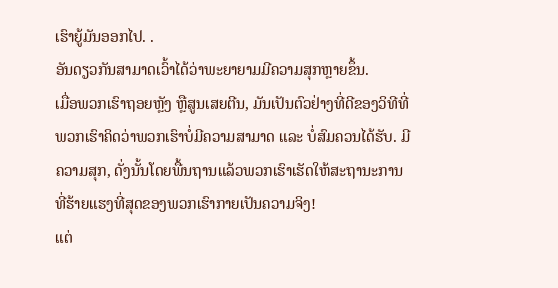ເຮົາຍູ້ມັນອອກໄປ. .
ອັນດຽວກັນສາມາດເວົ້າໄດ້ວ່າພະຍາຍາມມີຄວາມສຸກຫຼາຍຂຶ້ນ.
ເມື່ອພວກເຮົາຖອຍຫຼັງ ຫຼືສູນເສຍຕີນ, ມັນເປັນຕົວຢ່າງທີ່ດີຂອງວິທີທີ່ພວກເຮົາຄິດວ່າພວກເຮົາບໍ່ມີຄວາມສາມາດ ແລະ ບໍ່ສົມຄວນໄດ້ຮັບ. ມີຄວາມສຸກ, ດັ່ງນັ້ນໂດຍພື້ນຖານແລ້ວພວກເຮົາເຮັດໃຫ້ສະຖານະການທີ່ຮ້າຍແຮງທີ່ສຸດຂອງພວກເຮົາກາຍເປັນຄວາມຈິງ!
ແຕ່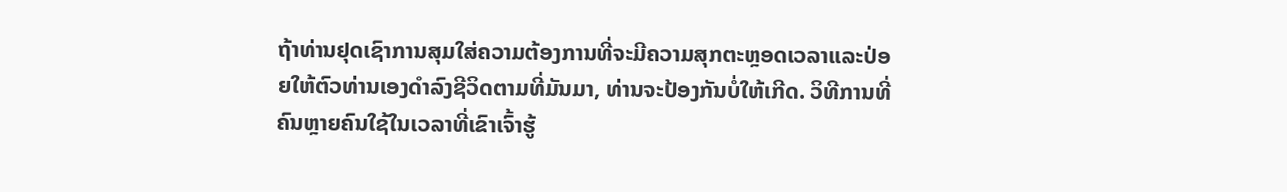ຖ້າທ່ານຢຸດເຊົາການສຸມໃສ່ຄວາມຕ້ອງການທີ່ຈະມີຄວາມສຸກຕະຫຼອດເວລາແລະປ່ອຍໃຫ້ຕົວທ່ານເອງດໍາລົງຊີວິດຕາມທີ່ມັນມາ, ທ່ານຈະປ້ອງກັນບໍ່ໃຫ້ເກີດ. ວິທີການທີ່ຄົນຫຼາຍຄົນໃຊ້ໃນເວລາທີ່ເຂົາເຈົ້າຮູ້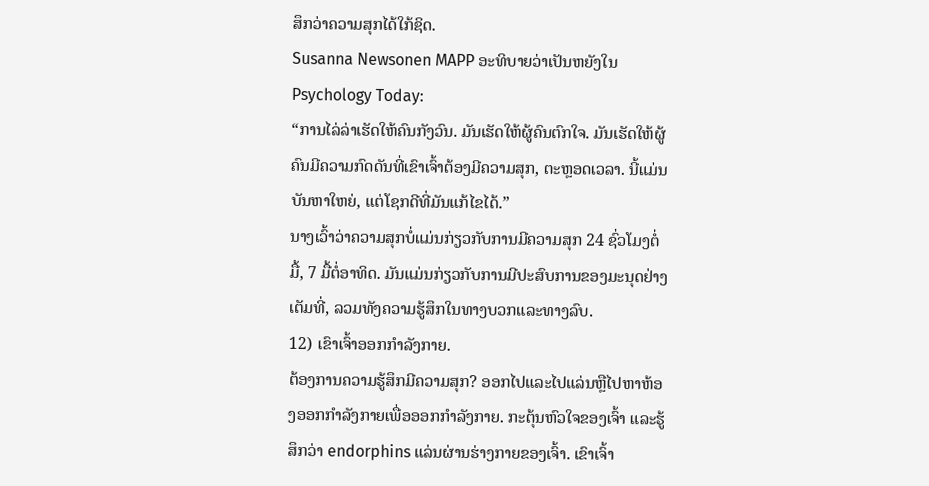ສຶກວ່າຄວາມສຸກໄດ້ໃກ້ຊິດ.
Susanna Newsonen MAPP ອະທິບາຍວ່າເປັນຫຍັງໃນ Psychology Today:
“ການໄລ່ລ່າເຮັດໃຫ້ຄົນກັງວົນ. ມັນເຮັດໃຫ້ຜູ້ຄົນຕົກໃຈ. ມັນເຮັດໃຫ້ຜູ້ຄົນມີຄວາມກົດດັນທີ່ເຂົາເຈົ້າຕ້ອງມີຄວາມສຸກ, ຕະຫຼອດເວລາ. ນີ້ແມ່ນບັນຫາໃຫຍ່, ແຕ່ໂຊກດີທີ່ມັນແກ້ໄຂໄດ້.”
ນາງເວົ້າວ່າຄວາມສຸກບໍ່ແມ່ນກ່ຽວກັບການມີຄວາມສຸກ 24 ຊົ່ວໂມງຕໍ່ມື້, 7 ມື້ຕໍ່ອາທິດ. ມັນແມ່ນກ່ຽວກັບການມີປະສົບການຂອງມະນຸດຢ່າງເຕັມທີ່, ລວມທັງຄວາມຮູ້ສຶກໃນທາງບວກແລະທາງລົບ.
12) ເຂົາເຈົ້າອອກກໍາລັງກາຍ.
ຕ້ອງການຄວາມຮູ້ສຶກມີຄວາມສຸກ? ອອກໄປແລະໄປແລ່ນຫຼືໄປຫາຫ້ອງອອກກໍາລັງກາຍເພື່ອອອກກໍາລັງກາຍ. ກະຕຸ້ນຫົວໃຈຂອງເຈົ້າ ແລະຮູ້ສຶກວ່າ endorphins ແລ່ນຜ່ານຮ່າງກາຍຂອງເຈົ້າ. ເຂົາເຈົ້າ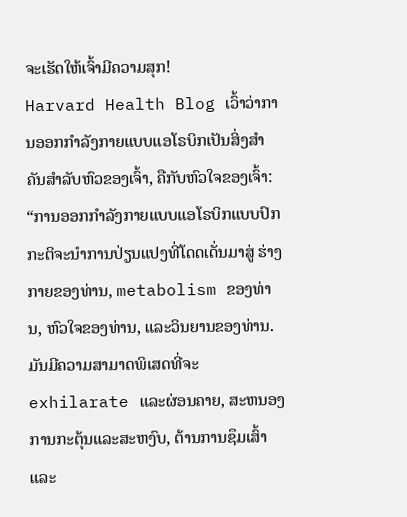ຈະເຮັດໃຫ້ເຈົ້າມີຄວາມສຸກ!
Harvard Health Blog ເວົ້າວ່າການອອກກຳລັງກາຍແບບແອໂຣບິກເປັນສິ່ງສຳຄັນສຳລັບຫົວຂອງເຈົ້າ, ຄືກັບຫົວໃຈຂອງເຈົ້າ:
“ການອອກກຳລັງກາຍແບບແອໂຣບິກແບບປົກກະຕິຈະນຳການປ່ຽນແປງທີ່ໂດດເດັ່ນມາສູ່ ຮ່າງກາຍຂອງທ່ານ, metabolism ຂອງທ່ານ, ຫົວໃຈຂອງທ່ານ, ແລະວິນຍານຂອງທ່ານ. ມັນມີຄວາມສາມາດພິເສດທີ່ຈະ exhilarate ແລະຜ່ອນຄາຍ, ສະຫນອງການກະຕຸ້ນແລະສະຫງົບ, ຕ້ານການຊຶມເສົ້າແລະ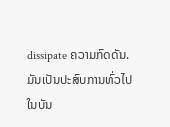dissipate ຄວາມກົດດັນ. ມັນເປັນປະສົບການທົ່ວໄປໃນບັນ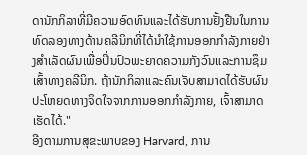ດານັກກິລາທີ່ມີຄວາມອົດທົນແລະໄດ້ຮັບການຢັ້ງຢືນໃນການທົດລອງທາງດ້ານຄລີນິກທີ່ໄດ້ນໍາໃຊ້ການອອກກໍາລັງກາຍຢ່າງສໍາເລັດຜົນເພື່ອປິ່ນປົວພະຍາດຄວາມກັງວົນແລະການຊຶມເສົ້າທາງຄລີນິກ. ຖ້ານັກກິລາແລະຄົນເຈັບສາມາດໄດ້ຮັບຜົນປະໂຫຍດທາງຈິດໃຈຈາກການອອກກໍາລັງກາຍ, ເຈົ້າສາມາດເຮັດໄດ້."
ອີງຕາມການສຸຂະພາບຂອງ Harvard, ການ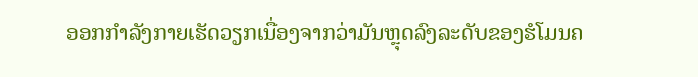ອອກກໍາລັງກາຍເຮັດວຽກເນື່ອງຈາກວ່າມັນຫຼຸດລົງລະດັບຂອງຮໍໂມນຄ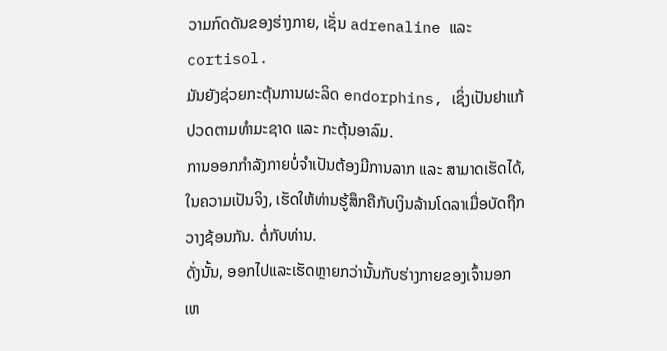ວາມກົດດັນຂອງຮ່າງກາຍ, ເຊັ່ນ adrenaline ແລະ cortisol.
ມັນຍັງຊ່ວຍກະຕຸ້ນການຜະລິດ endorphins, ເຊິ່ງເປັນຢາແກ້ປວດຕາມທຳມະຊາດ ແລະ ກະຕຸ້ນອາລົມ.
ການອອກກຳລັງກາຍບໍ່ຈຳເປັນຕ້ອງມີການລາກ ແລະ ສາມາດເຮັດໄດ້, ໃນຄວາມເປັນຈິງ, ເຮັດໃຫ້ທ່ານຮູ້ສຶກຄືກັບເງິນລ້ານໂດລາເມື່ອບັດຖືກວາງຊ້ອນກັນ. ຕໍ່ກັບທ່ານ.
ດັ່ງນັ້ນ, ອອກໄປແລະເຮັດຫຼາຍກວ່ານັ້ນກັບຮ່າງກາຍຂອງເຈົ້ານອກເຫ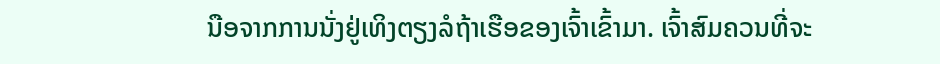ນືອຈາກການນັ່ງຢູ່ເທິງຕຽງລໍຖ້າເຮືອຂອງເຈົ້າເຂົ້າມາ. ເຈົ້າສົມຄວນທີ່ຈະ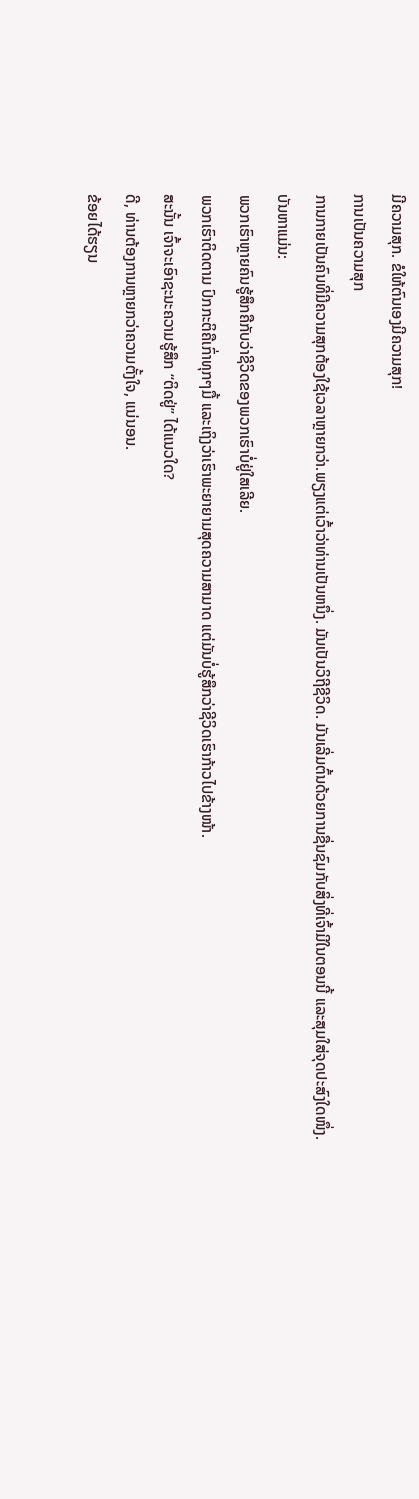ມີຄວາມສຸກ. ຂໍໃຫ້ຕົນເອງມີຄວາມສຸກ!
ການເປັນຄວາມສຸກ
ການກາຍເປັນຄົນທີ່ມີຄວາມສຸກຕ້ອງໃຊ້ເວລາຫຼາຍກວ່າ.ພຽງແຕ່ເວົ້າວ່າທ່ານເປັນຫນຶ່ງ. ມັນເປັນວິຖີຊີວິດ. ມັນເລີ່ມຕົ້ນດ້ວຍການຊື່ນຊົມກັບສິ່ງທີ່ເຈົ້າມີໃນຕອນນີ້ ແລະສຸມໃສ່ຈຸດປະສົງໃດໜຶ່ງ.
ບັນຫາແມ່ນ:
ພວກເຮົາຫຼາຍຄົນຮູ້ສຶກຄືກັບວ່າຊີວິດຂອງພວກເຮົາບໍ່ຢູ່ໃສເລີຍ.
ພວກເຮົາຕິດຕາມ ປົກກະຕິຄືເກົ່າທຸກໆມື້ ແລະເຖິງວ່າເຮົາພະຍາຍາມສຸດຄວາມສາມາດ ແຕ່ມັນບໍ່ຮູ້ສຶກວ່າຊີວິດເຮົາກ້າວໄປຂ້າງໜ້າ.
ສະນັ້ນ ເຈົ້າຈະເອົາຊະນະຄວາມຮູ້ສຶກ “ຕິດຢູ່” ໄດ້ແນວໃດ?
ດີ, ທ່ານຕ້ອງການຫຼາຍກວ່າຄວາມຕັ້ງໃຈ, ແນ່ນອນ.
ຂ້ອຍໄດ້ຮຽນ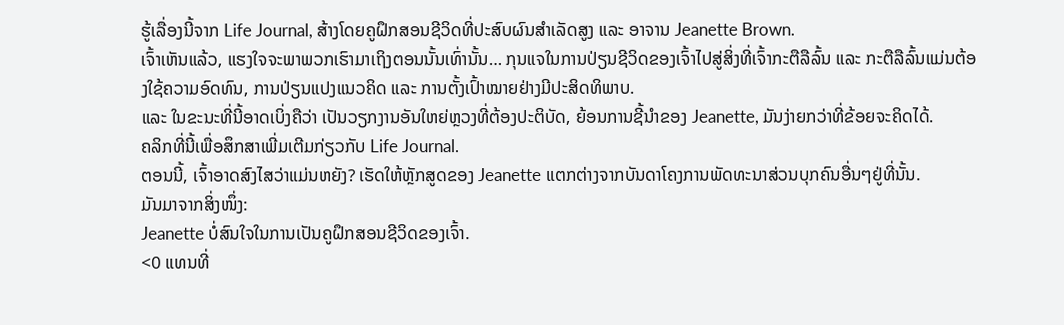ຮູ້ເລື່ອງນີ້ຈາກ Life Journal, ສ້າງໂດຍຄູຝຶກສອນຊີວິດທີ່ປະສົບຜົນສໍາເລັດສູງ ແລະ ອາຈານ Jeanette Brown.
ເຈົ້າເຫັນແລ້ວ, ແຮງໃຈຈະພາພວກເຮົາມາເຖິງຕອນນັ້ນເທົ່ານັ້ນ… ກຸນແຈໃນການປ່ຽນຊີວິດຂອງເຈົ້າໄປສູ່ສິ່ງທີ່ເຈົ້າກະຕືລືລົ້ນ ແລະ ກະຕືລືລົ້ນແມ່ນຕ້ອງໃຊ້ຄວາມອົດທົນ, ການປ່ຽນແປງແນວຄິດ ແລະ ການຕັ້ງເປົ້າໝາຍຢ່າງມີປະສິດທິພາບ.
ແລະ ໃນຂະນະທີ່ນີ້ອາດເບິ່ງຄືວ່າ ເປັນວຽກງານອັນໃຫຍ່ຫຼວງທີ່ຕ້ອງປະຕິບັດ, ຍ້ອນການຊີ້ນໍາຂອງ Jeanette, ມັນງ່າຍກວ່າທີ່ຂ້ອຍຈະຄິດໄດ້.
ຄລິກທີ່ນີ້ເພື່ອສຶກສາເພີ່ມເຕີມກ່ຽວກັບ Life Journal.
ຕອນນີ້, ເຈົ້າອາດສົງໄສວ່າແມ່ນຫຍັງ? ເຮັດໃຫ້ຫຼັກສູດຂອງ Jeanette ແຕກຕ່າງຈາກບັນດາໂຄງການພັດທະນາສ່ວນບຸກຄົນອື່ນໆຢູ່ທີ່ນັ້ນ.
ມັນມາຈາກສິ່ງໜຶ່ງ:
Jeanette ບໍ່ສົນໃຈໃນການເປັນຄູຝຶກສອນຊີວິດຂອງເຈົ້າ.
<0 ແທນທີ່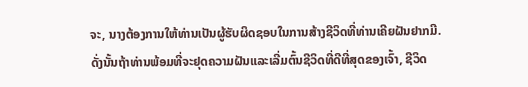ຈະ, ນາງຕ້ອງການໃຫ້ທ່ານເປັນຜູ້ຮັບຜິດຊອບໃນການສ້າງຊີວິດທີ່ທ່ານເຄີຍຝັນຢາກມີ.ດັ່ງນັ້ນຖ້າທ່ານພ້ອມທີ່ຈະຢຸດຄວາມຝັນແລະເລີ່ມຕົ້ນຊີວິດທີ່ດີທີ່ສຸດຂອງເຈົ້າ, ຊີວິດ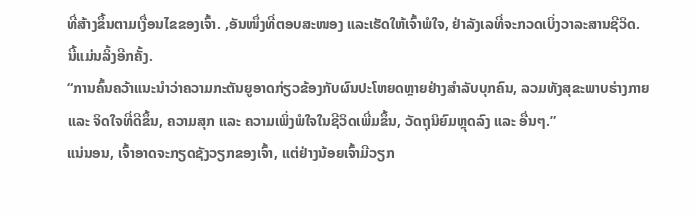ທີ່ສ້າງຂຶ້ນຕາມເງື່ອນໄຂຂອງເຈົ້າ. ,ອັນໜຶ່ງທີ່ຕອບສະໜອງ ແລະເຮັດໃຫ້ເຈົ້າພໍໃຈ, ຢ່າລັງເລທີ່ຈະກວດເບິ່ງວາລະສານຊີວິດ.
ນີ້ແມ່ນລິ້ງອີກຄັ້ງ.
“ການຄົ້ນຄວ້າແນະນຳວ່າຄວາມກະຕັນຍູອາດກ່ຽວຂ້ອງກັບຜົນປະໂຫຍດຫຼາຍຢ່າງສຳລັບບຸກຄົນ, ລວມທັງສຸຂະພາບຮ່າງກາຍ ແລະ ຈິດໃຈທີ່ດີຂຶ້ນ, ຄວາມສຸກ ແລະ ຄວາມເພິ່ງພໍໃຈໃນຊີວິດເພີ່ມຂຶ້ນ, ວັດຖຸນິຍົມຫຼຸດລົງ ແລະ ອື່ນໆ.”
ແນ່ນອນ, ເຈົ້າອາດຈະກຽດຊັງວຽກຂອງເຈົ້າ, ແຕ່ຢ່າງນ້ອຍເຈົ້າມີວຽກ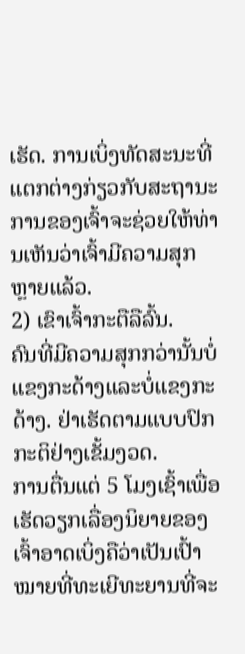ເຮັດ. ການເບິ່ງທັດສະນະທີ່ແຕກຕ່າງກ່ຽວກັບສະຖານະການຂອງເຈົ້າຈະຊ່ວຍໃຫ້ທ່ານເຫັນວ່າເຈົ້າມີຄວາມສຸກຫຼາຍແລ້ວ.
2) ເຂົາເຈົ້າກະຕືລືລົ້ນ.
ຄົນທີ່ມີຄວາມສຸກກວ່ານັ້ນບໍ່ແຂງກະດ້າງແລະບໍ່ແຂງກະດ້າງ. ຢ່າເຮັດຕາມແບບປົກກະຕິຢ່າງເຂັ້ມງວດ.
ການຕື່ນແຕ່ 5 ໂມງເຊົ້າເພື່ອເຮັດວຽກເລື່ອງນິຍາຍຂອງເຈົ້າອາດເບິ່ງຄືວ່າເປັນເປົ້າໝາຍທີ່ທະເຍີທະຍານທີ່ຈະ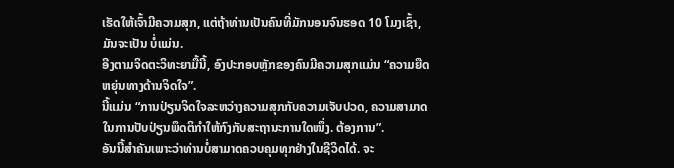ເຮັດໃຫ້ເຈົ້າມີຄວາມສຸກ, ແຕ່ຖ້າທ່ານເປັນຄົນທີ່ມັກນອນຈົນຮອດ 10 ໂມງເຊົ້າ, ມັນຈະເປັນ ບໍ່ແມ່ນ.
ອີງຕາມຈິດຕະວິທະຍາມື້ນີ້, ອົງປະກອບຫຼັກຂອງຄົນມີຄວາມສຸກແມ່ນ “ຄວາມຍືດຫຍຸ່ນທາງດ້ານຈິດໃຈ”.
ນີ້ແມ່ນ “ການປ່ຽນຈິດໃຈລະຫວ່າງຄວາມສຸກກັບຄວາມເຈັບປວດ, ຄວາມສາມາດໃນການປັບປ່ຽນພຶດຕິກຳໃຫ້ກົງກັບສະຖານະການໃດໜຶ່ງ. ຕ້ອງການ”.
ອັນນີ້ສຳຄັນເພາະວ່າທ່ານບໍ່ສາມາດຄວບຄຸມທຸກຢ່າງໃນຊີວິດໄດ້. ຈະ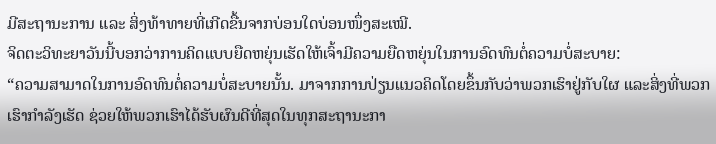ມີສະຖານະການ ແລະ ສິ່ງທ້າທາຍທີ່ເກີດຂື້ນຈາກບ່ອນໃດບ່ອນໜຶ່ງສະເໝີ.
ຈິດຕະວິທະຍາວັນນີ້ບອກວ່າການຄິດແບບຍືດຫຍຸ່ນເຮັດໃຫ້ເຈົ້າມີຄວາມຍືດຫຍຸ່ນໃນການອົດທົນຕໍ່ຄວາມບໍ່ສະບາຍ:
“ຄວາມສາມາດໃນການອົດທົນຕໍ່ຄວາມບໍ່ສະບາຍນັ້ນ. ມາຈາກການປ່ຽນແນວຄິດໂດຍຂຶ້ນກັບວ່າພວກເຮົາຢູ່ກັບໃຜ ແລະສິ່ງທີ່ພວກເຮົາກຳລັງເຮັດ ຊ່ວຍໃຫ້ພວກເຮົາໄດ້ຮັບຜົນດີທີ່ສຸດໃນທຸກສະຖານະກາ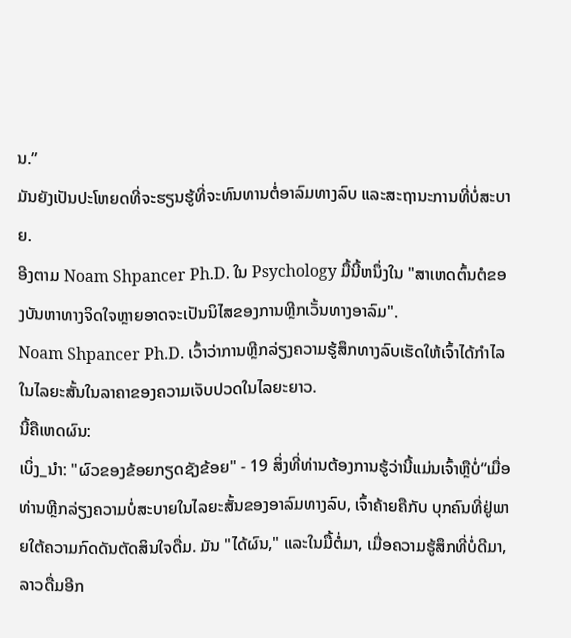ນ.”
ມັນຍັງເປັນປະໂຫຍດທີ່ຈະຮຽນຮູ້ທີ່ຈະທົນທານຕໍ່ອາລົມທາງລົບ ແລະສະຖານະການທີ່ບໍ່ສະບາຍ.
ອີງຕາມ Noam Shpancer Ph.D. ໃນ Psychology ມື້ນີ້ຫນຶ່ງໃນ "ສາເຫດຕົ້ນຕໍຂອງບັນຫາທາງຈິດໃຈຫຼາຍອາດຈະເປັນນິໄສຂອງການຫຼີກເວັ້ນທາງອາລົມ".
Noam Shpancer Ph.D. ເວົ້າວ່າການຫຼີກລ່ຽງຄວາມຮູ້ສຶກທາງລົບເຮັດໃຫ້ເຈົ້າໄດ້ກຳໄລໃນໄລຍະສັ້ນໃນລາຄາຂອງຄວາມເຈັບປວດໃນໄລຍະຍາວ.
ນີ້ຄືເຫດຜົນ:
ເບິ່ງ_ນຳ: "ຜົວຂອງຂ້ອຍກຽດຊັງຂ້ອຍ" - 19 ສິ່ງທີ່ທ່ານຕ້ອງການຮູ້ວ່ານີ້ແມ່ນເຈົ້າຫຼືບໍ່“ເມື່ອທ່ານຫຼີກລ່ຽງຄວາມບໍ່ສະບາຍໃນໄລຍະສັ້ນຂອງອາລົມທາງລົບ, ເຈົ້າຄ້າຍຄືກັບ ບຸກຄົນທີ່ຢູ່ພາຍໃຕ້ຄວາມກົດດັນຕັດສິນໃຈດື່ມ. ມັນ "ໄດ້ຜົນ," ແລະໃນມື້ຕໍ່ມາ, ເມື່ອຄວາມຮູ້ສຶກທີ່ບໍ່ດີມາ, ລາວດື່ມອີກ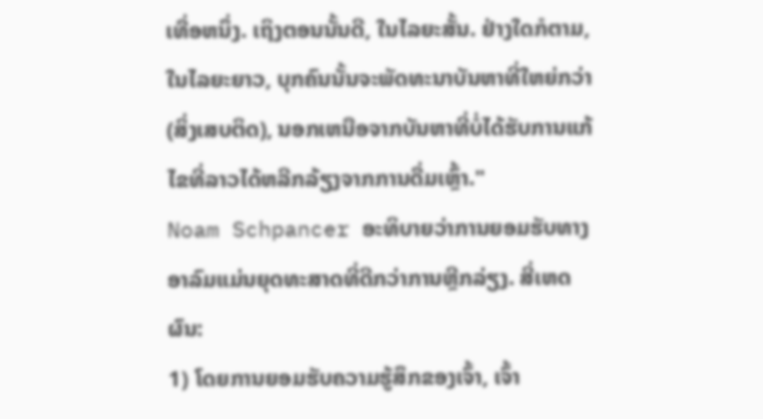ເທື່ອຫນຶ່ງ. ເຖິງຕອນນັ້ນດີ, ໃນໄລຍະສັ້ນ. ຢ່າງໃດກໍຕາມ, ໃນໄລຍະຍາວ, ບຸກຄົນນັ້ນຈະພັດທະນາບັນຫາທີ່ໃຫຍ່ກວ່າ (ສິ່ງເສບຕິດ), ນອກເຫນືອຈາກບັນຫາທີ່ບໍ່ໄດ້ຮັບການແກ້ໄຂທີ່ລາວໄດ້ຫລີກລ້ຽງຈາກການດື່ມເຫຼົ້າ."
Noam Schpancer ອະທິບາຍວ່າການຍອມຮັບທາງອາລົມແມ່ນຍຸດທະສາດທີ່ດີກວ່າການຫຼີກລ່ຽງ. ສີ່ເຫດຜົນ:
1) ໂດຍການຍອມຮັບຄວາມຮູ້ສຶກຂອງເຈົ້າ, ເຈົ້າ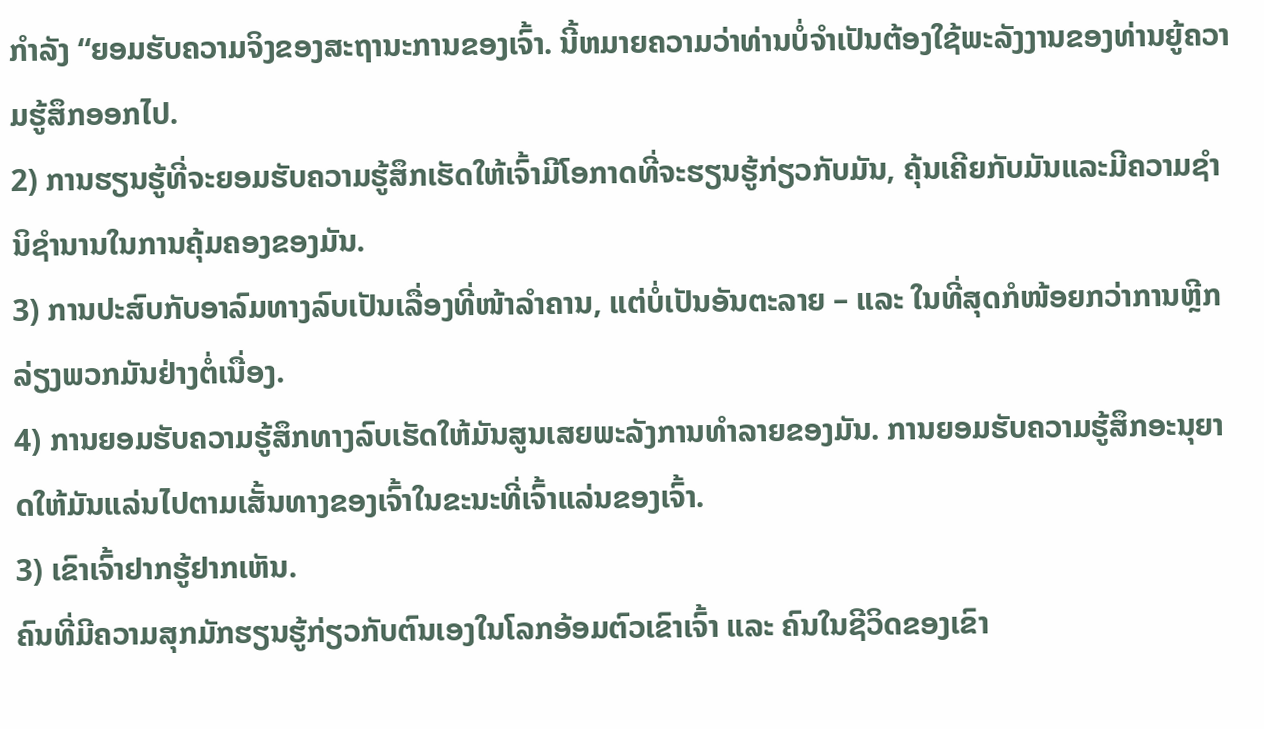ກໍາລັງ “ຍອມຮັບຄວາມຈິງຂອງສະຖານະການຂອງເຈົ້າ. ນີ້ຫມາຍຄວາມວ່າທ່ານບໍ່ຈໍາເປັນຕ້ອງໃຊ້ພະລັງງານຂອງທ່ານຍູ້ຄວາມຮູ້ສຶກອອກໄປ.
2) ການຮຽນຮູ້ທີ່ຈະຍອມຮັບຄວາມຮູ້ສຶກເຮັດໃຫ້ເຈົ້າມີໂອກາດທີ່ຈະຮຽນຮູ້ກ່ຽວກັບມັນ, ຄຸ້ນເຄີຍກັບມັນແລະມີຄວາມຊໍານິຊໍານານໃນການຄຸ້ມຄອງຂອງມັນ.
3) ການປະສົບກັບອາລົມທາງລົບເປັນເລື່ອງທີ່ໜ້າລຳຄານ, ແຕ່ບໍ່ເປັນອັນຕະລາຍ – ແລະ ໃນທີ່ສຸດກໍໜ້ອຍກວ່າການຫຼີກລ່ຽງພວກມັນຢ່າງຕໍ່ເນື່ອງ.
4) ການຍອມຮັບຄວາມຮູ້ສຶກທາງລົບເຮັດໃຫ້ມັນສູນເສຍພະລັງການທຳລາຍຂອງມັນ. ການຍອມຮັບຄວາມຮູ້ສຶກອະນຸຍາດໃຫ້ມັນແລ່ນໄປຕາມເສັ້ນທາງຂອງເຈົ້າໃນຂະນະທີ່ເຈົ້າແລ່ນຂອງເຈົ້າ.
3) ເຂົາເຈົ້າຢາກຮູ້ຢາກເຫັນ.
ຄົນທີ່ມີຄວາມສຸກມັກຮຽນຮູ້ກ່ຽວກັບຕົນເອງໃນໂລກອ້ອມຕົວເຂົາເຈົ້າ ແລະ ຄົນໃນຊີວິດຂອງເຂົາ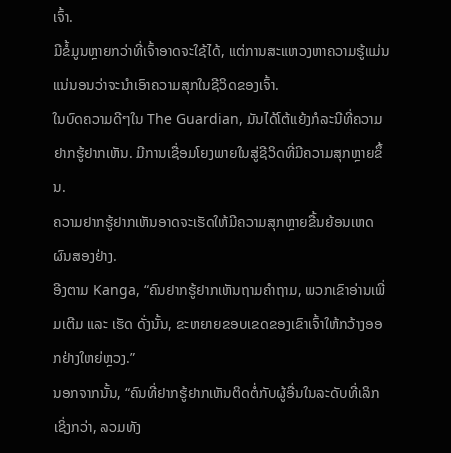ເຈົ້າ.
ມີຂໍ້ມູນຫຼາຍກວ່າທີ່ເຈົ້າອາດຈະໃຊ້ໄດ້, ແຕ່ການສະແຫວງຫາຄວາມຮູ້ແມ່ນແນ່ນອນວ່າຈະນໍາເອົາຄວາມສຸກໃນຊີວິດຂອງເຈົ້າ.
ໃນບົດຄວາມດີໆໃນ The Guardian, ມັນໄດ້ໂຕ້ແຍ້ງກໍລະນີທີ່ຄວາມຢາກຮູ້ຢາກເຫັນ. ມີການເຊື່ອມໂຍງພາຍໃນສູ່ຊີວິດທີ່ມີຄວາມສຸກຫຼາຍຂຶ້ນ.
ຄວາມຢາກຮູ້ຢາກເຫັນອາດຈະເຮັດໃຫ້ມີຄວາມສຸກຫຼາຍຂື້ນຍ້ອນເຫດຜົນສອງຢ່າງ.
ອີງຕາມ Kanga, “ຄົນຢາກຮູ້ຢາກເຫັນຖາມຄຳຖາມ, ພວກເຂົາອ່ານເພີ່ມເຕີມ ແລະ ເຮັດ ດັ່ງນັ້ນ, ຂະຫຍາຍຂອບເຂດຂອງເຂົາເຈົ້າໃຫ້ກວ້າງອອກຢ່າງໃຫຍ່ຫຼວງ.”
ນອກຈາກນັ້ນ, “ຄົນທີ່ຢາກຮູ້ຢາກເຫັນຕິດຕໍ່ກັບຜູ້ອື່ນໃນລະດັບທີ່ເລິກເຊິ່ງກວ່າ, ລວມທັງ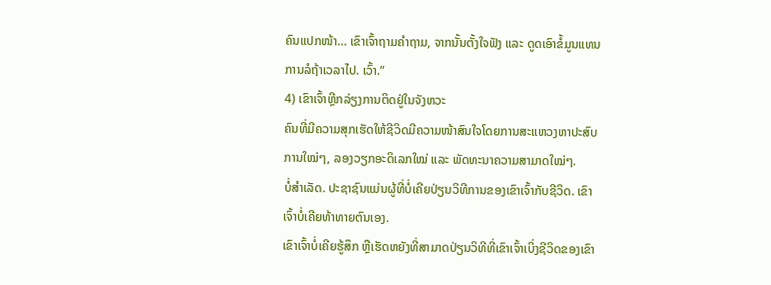ຄົນແປກໜ້າ… ເຂົາເຈົ້າຖາມຄຳຖາມ, ຈາກນັ້ນຕັ້ງໃຈຟັງ ແລະ ດູດເອົາຂໍ້ມູນແທນການລໍຖ້າເວລາໄປ. ເວົ້າ.”
4) ເຂົາເຈົ້າຫຼີກລ່ຽງການຕິດຢູ່ໃນຈັງຫວະ
ຄົນທີ່ມີຄວາມສຸກເຮັດໃຫ້ຊີວິດມີຄວາມໜ້າສົນໃຈໂດຍການສະແຫວງຫາປະສົບການໃໝ່ໆ, ລອງວຽກອະດິເລກໃໝ່ ແລະ ພັດທະນາຄວາມສາມາດໃໝ່ໆ.
ບໍ່ສຳເລັດ. ປະຊາຊົນແມ່ນຜູ້ທີ່ບໍ່ເຄີຍປ່ຽນວິທີການຂອງເຂົາເຈົ້າກັບຊີວິດ. ເຂົາເຈົ້າບໍ່ເຄີຍທ້າທາຍຕົນເອງ.
ເຂົາເຈົ້າບໍ່ເຄີຍຮູ້ສຶກ ຫຼືເຮັດຫຍັງທີ່ສາມາດປ່ຽນວິທີທີ່ເຂົາເຈົ້າເບິ່ງຊີວິດຂອງເຂົາ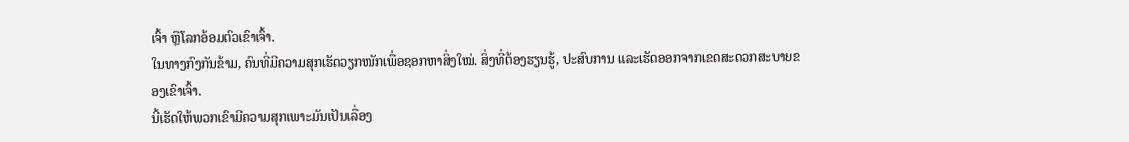ເຈົ້າ ຫຼືໂລກອ້ອມຕົວເຂົາເຈົ້າ.
ໃນທາງກົງກັນຂ້າມ, ຄົນທີ່ມີຄວາມສຸກເຮັດວຽກໜັກເພື່ອຊອກຫາສິ່ງໃໝ່. ສິ່ງທີ່ຕ້ອງຮຽນຮູ້, ປະສົບການ ແລະເຮັດອອກຈາກເຂດສະດວກສະບາຍຂອງເຂົາເຈົ້າ.
ນີ້ເຮັດໃຫ້ພວກເຂົາມີຄວາມສຸກເພາະມັນເປັນເລື່ອງ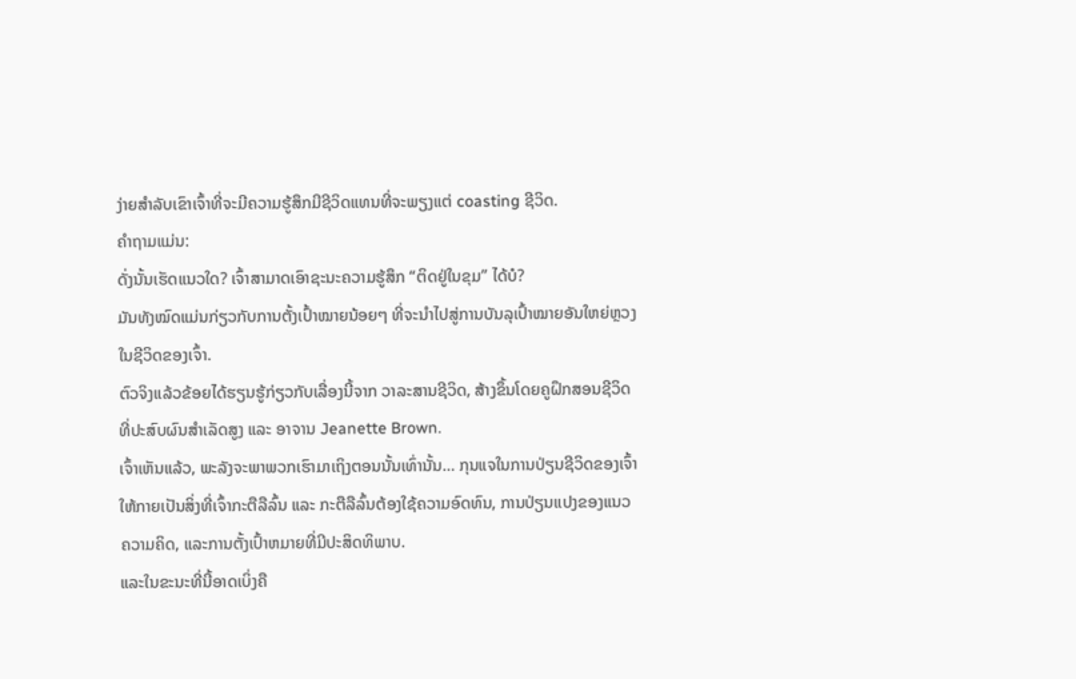ງ່າຍສໍາລັບເຂົາເຈົ້າທີ່ຈະມີຄວາມຮູ້ສຶກມີຊີວິດແທນທີ່ຈະພຽງແຕ່ coasting ຊີວິດ.
ຄໍາຖາມແມ່ນ:
ດັ່ງນັ້ນເຮັດແນວໃດ? ເຈົ້າສາມາດເອົາຊະນະຄວາມຮູ້ສຶກ “ຕິດຢູ່ໃນຂຸມ” ໄດ້ບໍ?
ມັນທັງໝົດແມ່ນກ່ຽວກັບການຕັ້ງເປົ້າໝາຍນ້ອຍໆ ທີ່ຈະນຳໄປສູ່ການບັນລຸເປົ້າໝາຍອັນໃຫຍ່ຫຼວງໃນຊີວິດຂອງເຈົ້າ.
ຕົວຈິງແລ້ວຂ້ອຍໄດ້ຮຽນຮູ້ກ່ຽວກັບເລື່ອງນີ້ຈາກ ວາລະສານຊີວິດ, ສ້າງຂຶ້ນໂດຍຄູຝຶກສອນຊີວິດທີ່ປະສົບຜົນສຳເລັດສູງ ແລະ ອາຈານ Jeanette Brown.
ເຈົ້າເຫັນແລ້ວ, ພະລັງຈະພາພວກເຮົາມາເຖິງຕອນນັ້ນເທົ່ານັ້ນ… ກຸນແຈໃນການປ່ຽນຊີວິດຂອງເຈົ້າໃຫ້ກາຍເປັນສິ່ງທີ່ເຈົ້າກະຕືລືລົ້ນ ແລະ ກະຕືລືລົ້ນຕ້ອງໃຊ້ຄວາມອົດທົນ, ການປ່ຽນແປງຂອງແນວຄວາມຄິດ, ແລະການຕັ້ງເປົ້າຫມາຍທີ່ມີປະສິດທິພາບ.
ແລະໃນຂະນະທີ່ນີ້ອາດເບິ່ງຄື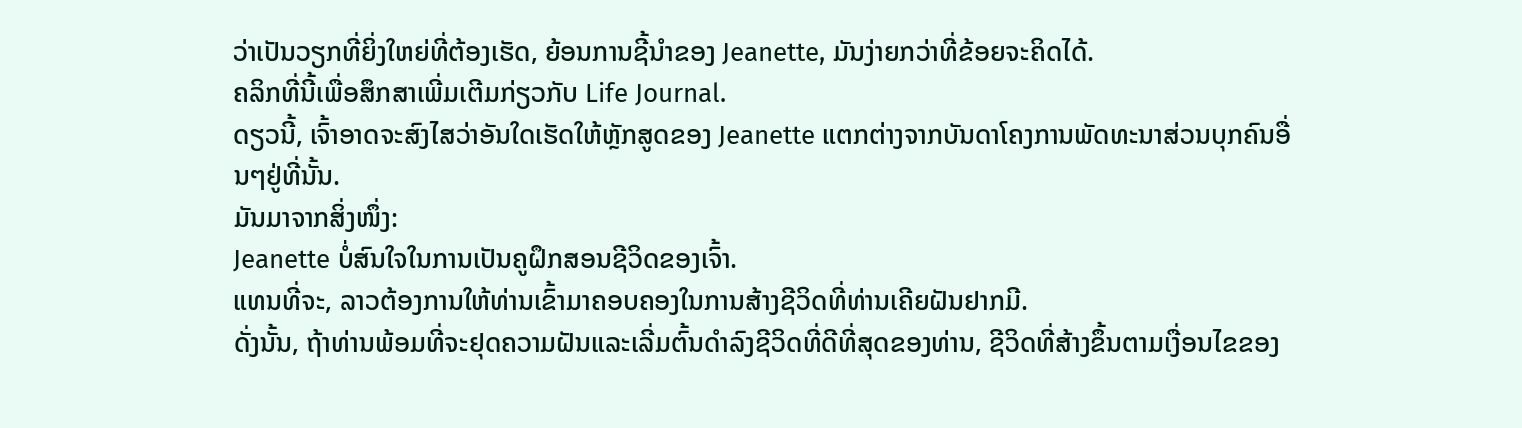ວ່າເປັນວຽກທີ່ຍິ່ງໃຫຍ່ທີ່ຕ້ອງເຮັດ, ຍ້ອນການຊີ້ນໍາຂອງ Jeanette, ມັນງ່າຍກວ່າທີ່ຂ້ອຍຈະຄິດໄດ້.
ຄລິກທີ່ນີ້ເພື່ອສຶກສາເພີ່ມເຕີມກ່ຽວກັບ Life Journal.
ດຽວນີ້, ເຈົ້າອາດຈະສົງໄສວ່າອັນໃດເຮັດໃຫ້ຫຼັກສູດຂອງ Jeanette ແຕກຕ່າງຈາກບັນດາໂຄງການພັດທະນາສ່ວນບຸກຄົນອື່ນໆຢູ່ທີ່ນັ້ນ.
ມັນມາຈາກສິ່ງໜຶ່ງ:
Jeanette ບໍ່ສົນໃຈໃນການເປັນຄູຝຶກສອນຊີວິດຂອງເຈົ້າ.
ແທນທີ່ຈະ, ລາວຕ້ອງການໃຫ້ທ່ານເຂົ້າມາຄອບຄອງໃນການສ້າງຊີວິດທີ່ທ່ານເຄີຍຝັນຢາກມີ.
ດັ່ງນັ້ນ, ຖ້າທ່ານພ້ອມທີ່ຈະຢຸດຄວາມຝັນແລະເລີ່ມຕົ້ນດໍາລົງຊີວິດທີ່ດີທີ່ສຸດຂອງທ່ານ, ຊີວິດທີ່ສ້າງຂຶ້ນຕາມເງື່ອນໄຂຂອງ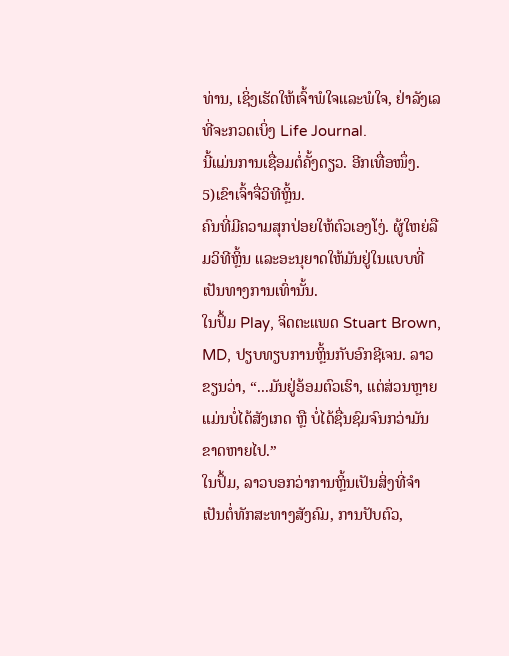ທ່ານ, ເຊິ່ງເຮັດໃຫ້ເຈົ້າພໍໃຈແລະພໍໃຈ, ຢ່າລັງເລທີ່ຈະກວດເບິ່ງ Life Journal.
ນີ້ແມ່ນການເຊື່ອມຕໍ່ຄັ້ງດຽວ. ອີກເທື່ອໜຶ່ງ.
5)ເຂົາເຈົ້າຈື່ວິທີຫຼິ້ນ.
ຄົນທີ່ມີຄວາມສຸກປ່ອຍໃຫ້ຕົວເອງໂງ່. ຜູ້ໃຫຍ່ລືມວິທີຫຼິ້ນ ແລະອະນຸຍາດໃຫ້ມັນຢູ່ໃນແບບທີ່ເປັນທາງການເທົ່ານັ້ນ.
ໃນປຶ້ມ Play, ຈິດຕະແພດ Stuart Brown, MD, ປຽບທຽບການຫຼິ້ນກັບອົກຊີເຈນ. ລາວຂຽນວ່າ, “...ມັນຢູ່ອ້ອມຕົວເຮົາ, ແຕ່ສ່ວນຫຼາຍແມ່ນບໍ່ໄດ້ສັງເກດ ຫຼື ບໍ່ໄດ້ຊື່ນຊົມຈົນກວ່າມັນຂາດຫາຍໄປ.”
ໃນປຶ້ມ, ລາວບອກວ່າການຫຼິ້ນເປັນສິ່ງທີ່ຈຳເປັນຕໍ່ທັກສະທາງສັງຄົມ, ການປັບຕົວ,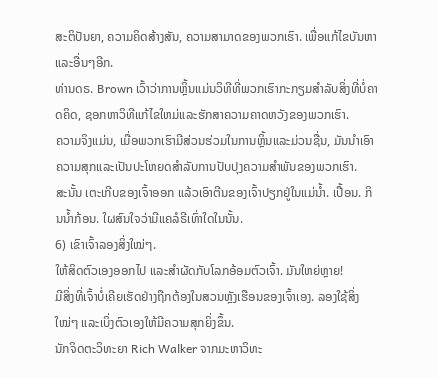ສະຕິປັນຍາ, ຄວາມຄິດສ້າງສັນ, ຄວາມສາມາດຂອງພວກເຮົາ. ເພື່ອແກ້ໄຂບັນຫາ ແລະອື່ນໆອີກ.
ທ່ານດຣ. Brown ເວົ້າວ່າການຫຼິ້ນແມ່ນວິທີທີ່ພວກເຮົາກະກຽມສໍາລັບສິ່ງທີ່ບໍ່ຄາດຄິດ, ຊອກຫາວິທີແກ້ໄຂໃຫມ່ແລະຮັກສາຄວາມຄາດຫວັງຂອງພວກເຮົາ.
ຄວາມຈິງແມ່ນ, ເມື່ອພວກເຮົາມີສ່ວນຮ່ວມໃນການຫຼິ້ນແລະມ່ວນຊື່ນ, ມັນນໍາເອົາຄວາມສຸກແລະເປັນປະໂຫຍດສໍາລັບການປັບປຸງຄວາມສໍາພັນຂອງພວກເຮົາ.
ສະນັ້ນ ເຕະເກີບຂອງເຈົ້າອອກ ແລ້ວເອົາຕີນຂອງເຈົ້າປຽກຢູ່ໃນແມ່ນໍ້າ. ເປື້ອນ. ກິນນ້ຳກ້ອນ. ໃຜສົນໃຈວ່າມີແຄລໍຣີເທົ່າໃດໃນນັ້ນ.
6) ເຂົາເຈົ້າລອງສິ່ງໃໝ່ໆ.
ໃຫ້ສິດຕົວເອງອອກໄປ ແລະສຳຜັດກັບໂລກອ້ອມຕົວເຈົ້າ. ມັນໃຫຍ່ຫຼາຍ!
ມີສິ່ງທີ່ເຈົ້າບໍ່ເຄີຍເຮັດຢ່າງຖືກຕ້ອງໃນສວນຫຼັງເຮືອນຂອງເຈົ້າເອງ. ລອງໃຊ້ສິ່ງໃໝ່ໆ ແລະເບິ່ງຕົວເອງໃຫ້ມີຄວາມສຸກຍິ່ງຂຶ້ນ.
ນັກຈິດຕະວິທະຍາ Rich Walker ຈາກມະຫາວິທະ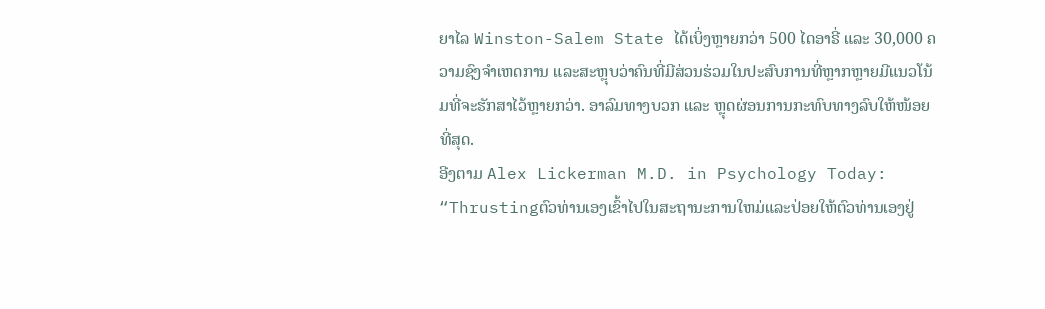ຍາໄລ Winston-Salem State ໄດ້ເບິ່ງຫຼາຍກວ່າ 500 ໄດອາຣີ່ ແລະ 30,000 ຄວາມຊົງຈຳເຫດການ ແລະສະຫຼຸບວ່າຄົນທີ່ມີສ່ວນຮ່ວມໃນປະສົບການທີ່ຫຼາກຫຼາຍມີແນວໂນ້ມທີ່ຈະຮັກສາໄວ້ຫຼາຍກວ່າ. ອາລົມທາງບວກ ແລະ ຫຼຸດຜ່ອນການກະທົບທາງລົບໃຫ້ໜ້ອຍທີ່ສຸດ.
ອີງຕາມ Alex Lickerman M.D. in Psychology Today:
“Thrustingຕົວທ່ານເອງເຂົ້າໄປໃນສະຖານະການໃຫມ່ແລະປ່ອຍໃຫ້ຕົວທ່ານເອງຢູ່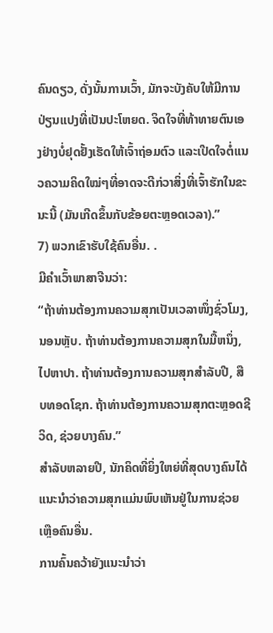ຄົນດຽວ, ດັ່ງນັ້ນການເວົ້າ, ມັກຈະບັງຄັບໃຫ້ມີການປ່ຽນແປງທີ່ເປັນປະໂຫຍດ. ຈິດໃຈທີ່ທ້າທາຍຕົນເອງຢ່າງບໍ່ຢຸດຢັ້ງເຮັດໃຫ້ເຈົ້າຖ່ອມຕົວ ແລະເປີດໃຈຕໍ່ແນວຄວາມຄິດໃໝ່ໆທີ່ອາດຈະດີກ່ວາສິ່ງທີ່ເຈົ້າຮັກໃນຂະນະນີ້ (ມັນເກີດຂຶ້ນກັບຂ້ອຍຕະຫຼອດເວລາ).”
7) ພວກເຂົາຮັບໃຊ້ຄົນອື່ນ. .
ມີຄຳເວົ້າພາສາຈີນວ່າ:
“ຖ້າທ່ານຕ້ອງການຄວາມສຸກເປັນເວລາໜຶ່ງຊົ່ວໂມງ, ນອນຫຼັບ. ຖ້າທ່ານຕ້ອງການຄວາມສຸກໃນມື້ຫນຶ່ງ, ໄປຫາປາ. ຖ້າທ່ານຕ້ອງການຄວາມສຸກສໍາລັບປີ, ສືບທອດໂຊກ. ຖ້າທ່ານຕ້ອງການຄວາມສຸກຕະຫຼອດຊີວິດ, ຊ່ວຍບາງຄົນ.”
ສໍາລັບຫລາຍປີ, ນັກຄິດທີ່ຍິ່ງໃຫຍ່ທີ່ສຸດບາງຄົນໄດ້ແນະນໍາວ່າຄວາມສຸກແມ່ນພົບເຫັນຢູ່ໃນການຊ່ວຍເຫຼືອຄົນອື່ນ.
ການຄົ້ນຄວ້າຍັງແນະນໍາວ່າ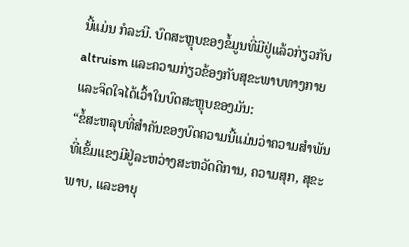ນີ້ແມ່ນ ກໍລະນີ. ບົດສະຫຼຸບຂອງຂໍ້ມູນທີ່ມີຢູ່ແລ້ວກ່ຽວກັບ altruism ແລະຄວາມກ່ຽວຂ້ອງກັບສຸຂະພາບທາງກາຍແລະຈິດໃຈໄດ້ເວົ້າໃນບົດສະຫຼຸບຂອງມັນ:
“ຂໍ້ສະຫລຸບທີ່ສໍາຄັນຂອງບົດຄວາມນີ້ແມ່ນວ່າຄວາມສໍາພັນທີ່ເຂັ້ມແຂງມີຢູ່ລະຫວ່າງສະຫວັດດີການ, ຄວາມສຸກ, ສຸຂະພາບ, ແລະອາຍຸ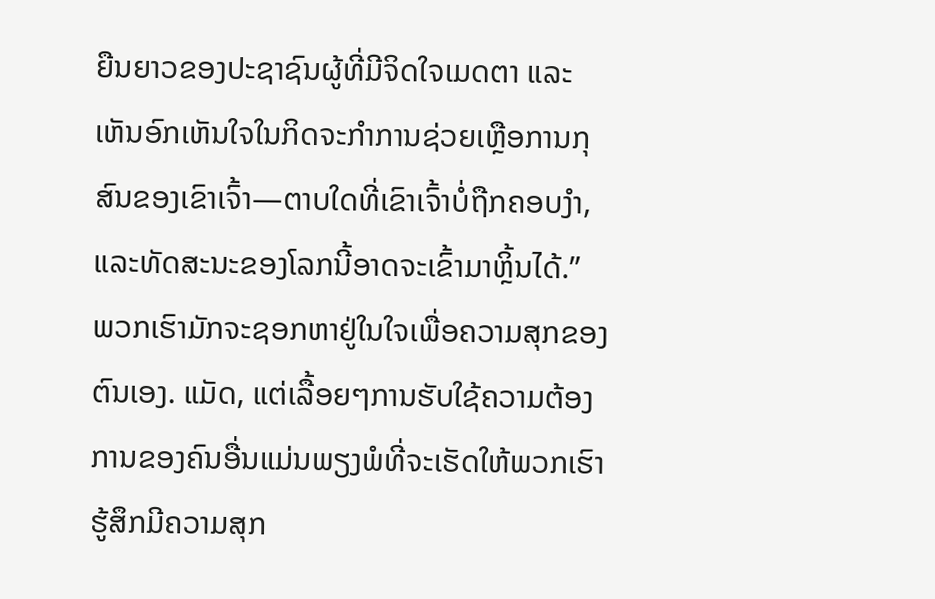ຍືນຍາວຂອງປະຊາຊົນຜູ້ທີ່ມີຈິດໃຈເມດຕາ ແລະເຫັນອົກເຫັນໃຈໃນກິດຈະກໍາການຊ່ວຍເຫຼືອການກຸສົນຂອງເຂົາເຈົ້າ—ຕາບໃດທີ່ເຂົາເຈົ້າບໍ່ຖືກຄອບງໍາ, ແລະທັດສະນະຂອງໂລກນີ້ອາດຈະເຂົ້າມາຫຼິ້ນໄດ້.”
ພວກເຮົາມັກຈະຊອກຫາຢູ່ໃນໃຈເພື່ອຄວາມສຸກຂອງຕົນເອງ. ແມັດ, ແຕ່ເລື້ອຍໆການຮັບໃຊ້ຄວາມຕ້ອງການຂອງຄົນອື່ນແມ່ນພຽງພໍທີ່ຈະເຮັດໃຫ້ພວກເຮົາຮູ້ສຶກມີຄວາມສຸກ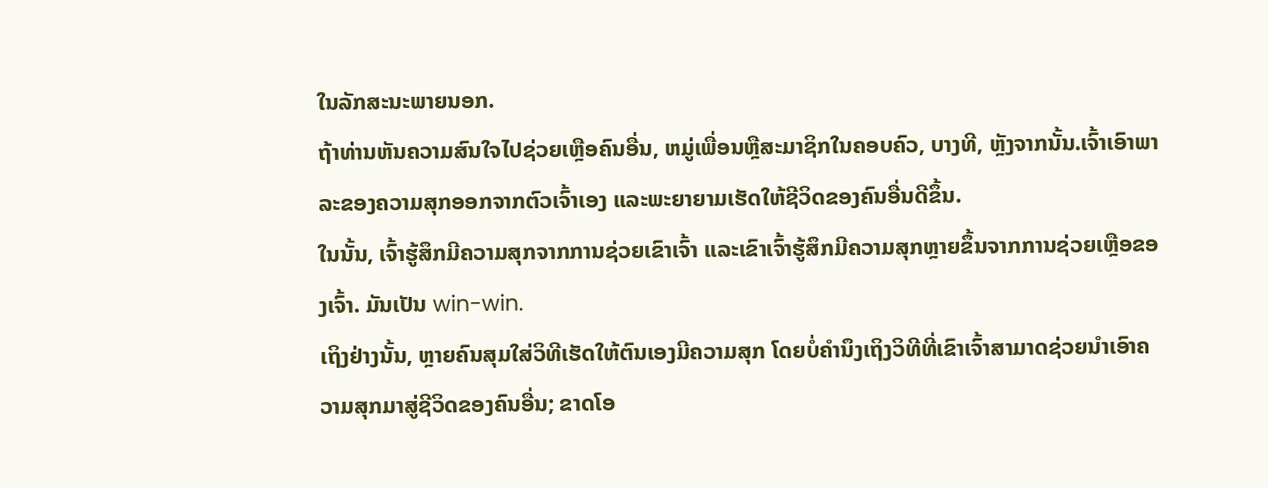ໃນລັກສະນະພາຍນອກ.
ຖ້າທ່ານຫັນຄວາມສົນໃຈໄປຊ່ວຍເຫຼືອຄົນອື່ນ, ຫມູ່ເພື່ອນຫຼືສະມາຊິກໃນຄອບຄົວ, ບາງທີ, ຫຼັງຈາກນັ້ນ.ເຈົ້າເອົາພາລະຂອງຄວາມສຸກອອກຈາກຕົວເຈົ້າເອງ ແລະພະຍາຍາມເຮັດໃຫ້ຊີວິດຂອງຄົນອື່ນດີຂຶ້ນ.
ໃນນັ້ນ, ເຈົ້າຮູ້ສຶກມີຄວາມສຸກຈາກການຊ່ວຍເຂົາເຈົ້າ ແລະເຂົາເຈົ້າຮູ້ສຶກມີຄວາມສຸກຫຼາຍຂຶ້ນຈາກການຊ່ວຍເຫຼືອຂອງເຈົ້າ. ມັນເປັນ win-win.
ເຖິງຢ່າງນັ້ນ, ຫຼາຍຄົນສຸມໃສ່ວິທີເຮັດໃຫ້ຕົນເອງມີຄວາມສຸກ ໂດຍບໍ່ຄໍານຶງເຖິງວິທີທີ່ເຂົາເຈົ້າສາມາດຊ່ວຍນໍາເອົາຄວາມສຸກມາສູ່ຊີວິດຂອງຄົນອື່ນ; ຂາດໂອ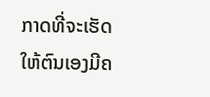ກາດທີ່ຈະເຮັດໃຫ້ຕົນເອງມີຄ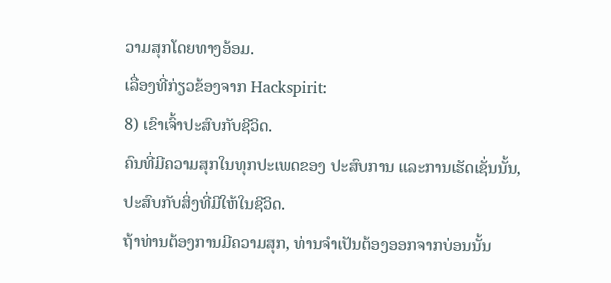ວາມສຸກໂດຍທາງອ້ອມ.
ເລື່ອງທີ່ກ່ຽວຂ້ອງຈາກ Hackspirit:
8) ເຂົາເຈົ້າປະສົບກັບຊີວິດ.
ຄົນທີ່ມີຄວາມສຸກໃນທຸກປະເພດຂອງ ປະສົບການ ແລະການເຮັດເຊັ່ນນັ້ນ, ປະສົບກັບສິ່ງທີ່ມີໃຫ້ໃນຊີວິດ.
ຖ້າທ່ານຕ້ອງການມີຄວາມສຸກ, ທ່ານຈໍາເປັນຕ້ອງອອກຈາກບ່ອນນັ້ນ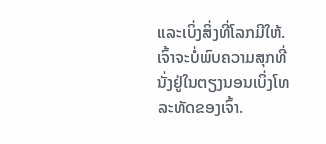ແລະເບິ່ງສິ່ງທີ່ໂລກມີໃຫ້. ເຈົ້າຈະບໍ່ພົບຄວາມສຸກທີ່ນັ່ງຢູ່ໃນຕຽງນອນເບິ່ງໂທລະທັດຂອງເຈົ້າ.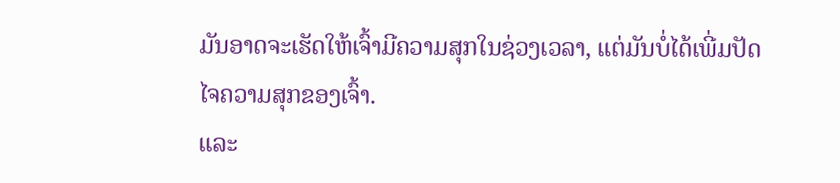ມັນອາດຈະເຮັດໃຫ້ເຈົ້າມີຄວາມສຸກໃນຊ່ວງເວລາ, ແຕ່ມັນບໍ່ໄດ້ເພີ່ມປັດໄຈຄວາມສຸກຂອງເຈົ້າ.
ແລະ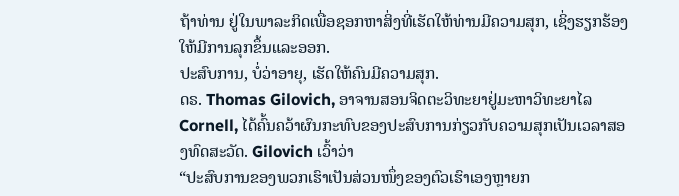ຖ້າທ່ານ ຢູ່ໃນພາລະກິດເພື່ອຊອກຫາສິ່ງທີ່ເຮັດໃຫ້ທ່ານມີຄວາມສຸກ, ເຊິ່ງຮຽກຮ້ອງໃຫ້ມີການລຸກຂຶ້ນແລະອອກ.
ປະສົບການ, ບໍ່ວ່າອາຍຸ, ເຮັດໃຫ້ຄົນມີຄວາມສຸກ.
ດຣ. Thomas Gilovich, ອາຈານສອນຈິດຕະວິທະຍາຢູ່ມະຫາວິທະຍາໄລ Cornell, ໄດ້ຄົ້ນຄວ້າຜົນກະທົບຂອງປະສົບການກ່ຽວກັບຄວາມສຸກເປັນເວລາສອງທົດສະວັດ. Gilovich ເວົ້າວ່າ
“ປະສົບການຂອງພວກເຮົາເປັນສ່ວນໜຶ່ງຂອງຕົວເຮົາເອງຫຼາຍກ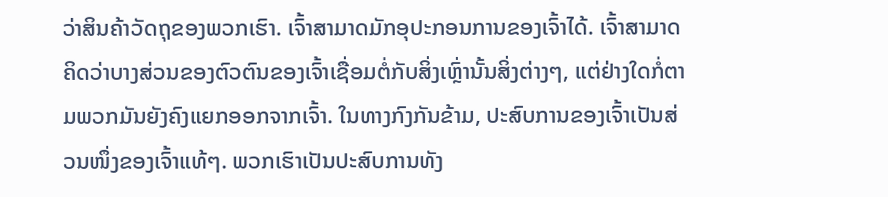ວ່າສິນຄ້າວັດຖຸຂອງພວກເຮົາ. ເຈົ້າສາມາດມັກອຸປະກອນການຂອງເຈົ້າໄດ້. ເຈົ້າສາມາດຄິດວ່າບາງສ່ວນຂອງຕົວຕົນຂອງເຈົ້າເຊື່ອມຕໍ່ກັບສິ່ງເຫຼົ່ານັ້ນສິ່ງຕ່າງໆ, ແຕ່ຢ່າງໃດກໍ່ຕາມພວກມັນຍັງຄົງແຍກອອກຈາກເຈົ້າ. ໃນທາງກົງກັນຂ້າມ, ປະສົບການຂອງເຈົ້າເປັນສ່ວນໜຶ່ງຂອງເຈົ້າແທ້ໆ. ພວກເຮົາເປັນປະສົບການທັງ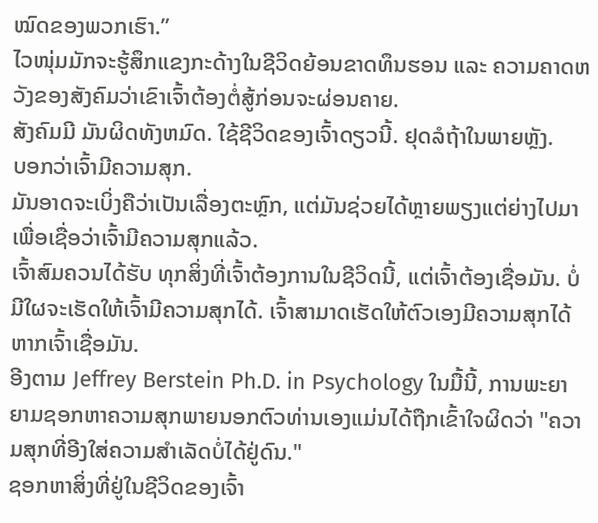ໝົດຂອງພວກເຮົາ.”
ໄວໜຸ່ມມັກຈະຮູ້ສຶກແຂງກະດ້າງໃນຊີວິດຍ້ອນຂາດທຶນຮອນ ແລະ ຄວາມຄາດຫວັງຂອງສັງຄົມວ່າເຂົາເຈົ້າຕ້ອງຕໍ່ສູ້ກ່ອນຈະຜ່ອນຄາຍ.
ສັງຄົມມີ ມັນຜິດທັງຫມົດ. ໃຊ້ຊີວິດຂອງເຈົ້າດຽວນີ້. ຢຸດລໍຖ້າໃນພາຍຫຼັງ.
ບອກວ່າເຈົ້າມີຄວາມສຸກ.
ມັນອາດຈະເບິ່ງຄືວ່າເປັນເລື່ອງຕະຫຼົກ, ແຕ່ມັນຊ່ວຍໄດ້ຫຼາຍພຽງແຕ່ຍ່າງໄປມາເພື່ອເຊື່ອວ່າເຈົ້າມີຄວາມສຸກແລ້ວ.
ເຈົ້າສົມຄວນໄດ້ຮັບ ທຸກສິ່ງທີ່ເຈົ້າຕ້ອງການໃນຊີວິດນີ້, ແຕ່ເຈົ້າຕ້ອງເຊື່ອມັນ. ບໍ່ມີໃຜຈະເຮັດໃຫ້ເຈົ້າມີຄວາມສຸກໄດ້. ເຈົ້າສາມາດເຮັດໃຫ້ຕົວເອງມີຄວາມສຸກໄດ້ຫາກເຈົ້າເຊື່ອມັນ.
ອີງຕາມ Jeffrey Berstein Ph.D. in Psychology ໃນມື້ນີ້, ການພະຍາຍາມຊອກຫາຄວາມສຸກພາຍນອກຕົວທ່ານເອງແມ່ນໄດ້ຖືກເຂົ້າໃຈຜິດວ່າ "ຄວາມສຸກທີ່ອີງໃສ່ຄວາມສໍາເລັດບໍ່ໄດ້ຢູ່ດົນ."
ຊອກຫາສິ່ງທີ່ຢູ່ໃນຊີວິດຂອງເຈົ້າ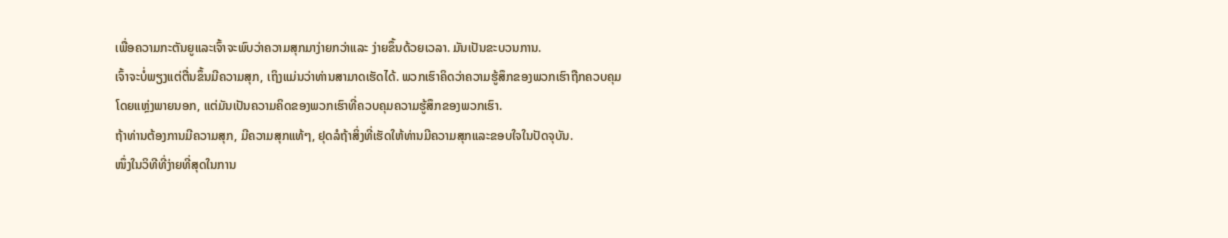ເພື່ອຄວາມກະຕັນຍູແລະເຈົ້າຈະພົບວ່າຄວາມສຸກມາງ່າຍກວ່າແລະ ງ່າຍຂຶ້ນດ້ວຍເວລາ. ມັນເປັນຂະບວນການ.
ເຈົ້າຈະບໍ່ພຽງແຕ່ຕື່ນຂຶ້ນມີຄວາມສຸກ, ເຖິງແມ່ນວ່າທ່ານສາມາດເຮັດໄດ້. ພວກເຮົາຄິດວ່າຄວາມຮູ້ສຶກຂອງພວກເຮົາຖືກຄວບຄຸມໂດຍແຫຼ່ງພາຍນອກ, ແຕ່ມັນເປັນຄວາມຄິດຂອງພວກເຮົາທີ່ຄວບຄຸມຄວາມຮູ້ສຶກຂອງພວກເຮົາ.
ຖ້າທ່ານຕ້ອງການມີຄວາມສຸກ, ມີຄວາມສຸກແທ້ໆ, ຢຸດລໍຖ້າສິ່ງທີ່ເຮັດໃຫ້ທ່ານມີຄວາມສຸກແລະຂອບໃຈໃນປັດຈຸບັນ.
ໜຶ່ງໃນວິທີທີ່ງ່າຍທີ່ສຸດໃນການ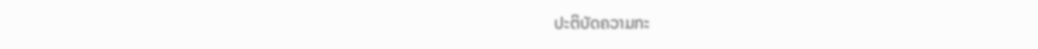ປະຕິບັດຄວາມກະ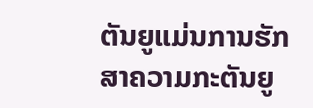ຕັນຍູແມ່ນການຮັກສາຄວາມກະຕັນຍູ